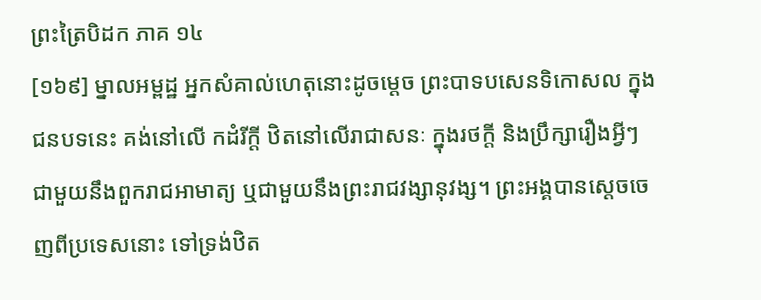ព្រះត្រៃបិដក ភាគ ១៤
[១៦៩] ម្នាលអម្ពដ្ឋ អ្នកសំគាល់ហេតុនោះដូចម្តេច ព្រះបាទបសេនទិកោសល ក្នុងជនបទនេះ គង់នៅលើ កដំរីក្តី ឋិតនៅលើរាជាសនៈ ក្នុងរថក្តី និងប្រឹក្សារឿងអ្វីៗ ជាមួយនឹងពួករាជអាមាត្យ ឬជាមួយនឹងព្រះរាជវង្សានុវង្ស។ ព្រះអង្គបានស្តេចចេញពីប្រទេសនោះ ទៅទ្រង់ឋិត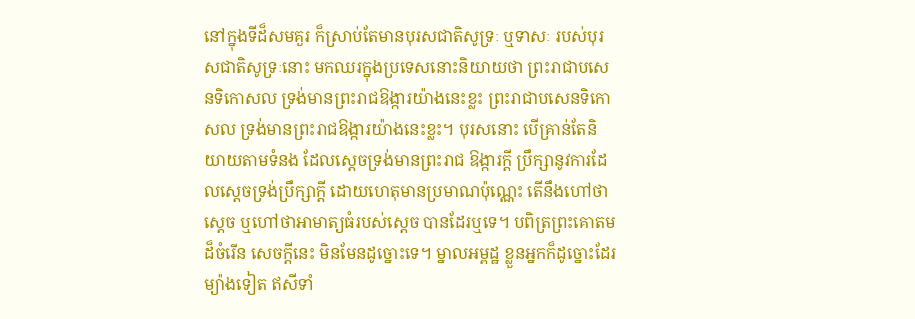នៅក្នុងទីដ៏សមគួរ ក៏ស្រាប់តែមានបុរសជាតិសូទ្រៈ ឬទាសៈ របស់បុរសជាតិសូទ្រៈនោះ មកឈរក្នុងប្រទេសនោះនិយាយថា ព្រះរាជាបសេនទិកោសល ទ្រង់មានព្រះរាជឱង្ការយ៉ាងនេះខ្លះ ព្រះរាជាបសេនទិកោសល ទ្រង់មានព្រះរាជឱង្ការយ៉ាងនេះខ្លះ។ បុរសនោះ បើគ្រាន់តែនិយាយតាមទំនង ដែលស្តេចទ្រង់មានព្រះរាជ ឱង្ការក្តី ប្រឹក្សានូវការដែលស្តេចទ្រង់ប្រឹក្សាក្តី ដោយហេតុមានប្រមាណប៉ុណ្ណេះ តើនឹងហៅថាស្តេច ឬហៅថាអាមាត្យធំរបស់ស្តេច បានដែរឬទេ។ បពិត្រព្រះគោតមដ៏ចំរើន សេចក្តីនេះ មិនមែនដូច្នោះទេ។ ម្នាលអម្ពដ្ឋ ខ្លួនអ្នកក៏ដូច្នោះដែរ ម្យ៉ាងទៀត ឥសីទាំ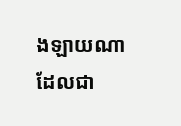ងឡាយណា ដែលជា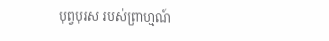បុព្វបុរស របស់ព្រាហ្មណ៍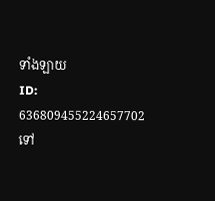ទាំងឡាយ
ID: 636809455224657702
ទៅ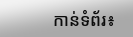កាន់ទំព័រ៖